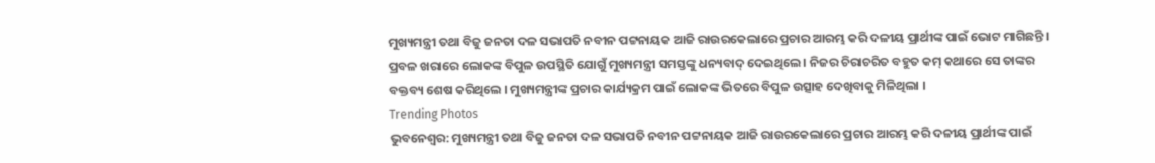ମୁଖ୍ୟମନ୍ତ୍ରୀ ତଥା ବିଜୁ ଜନତା ଦଳ ସଭାପତି ନବୀନ ପଟ୍ଟନାୟକ ଆଜି ରାଉରକେଲାରେ ପ୍ରଚାର ଆରମ୍ଭ କରି ଦଳୀୟ ପ୍ରାର୍ଥୀଙ୍କ ପାଇଁ ଭୋଟ ମାଗିଛନ୍ତି । ପ୍ରବଳ ଖରାରେ ଲୋକଙ୍କ ବିପୁଳ ଉପସ୍ଥିତି ଯୋଗୁଁ ମୁଖ୍ୟମନ୍ତ୍ରୀ ସମସ୍ତଙ୍କୁ ଧନ୍ୟବାଦ୍ ଦେଇଥିଲେ । ନିଜର ଚିରାଚରିତ ବହୁତ କମ୍ କଥାରେ ସେ ତାଙ୍କର ବକ୍ତବ୍ୟ ଶେଷ କରିଥିଲେ । ମୁଖ୍ୟମନ୍ତ୍ରୀଙ୍କ ପ୍ରଚାର କାର୍ଯ୍ୟକ୍ରମ ପାଇଁ ଲୋକଙ୍କ ଭିତରେ ବିପୁଳ ଉତ୍ସାହ ଦେଖିବାକୁ ମିଳିଥିଲା ।
Trending Photos
ଭୁବନେଶ୍ୱର: ମୁଖ୍ୟମନ୍ତ୍ରୀ ତଥା ବିଜୁ ଜନତା ଦଳ ସଭାପତି ନବୀନ ପଟ୍ଟନାୟକ ଆଜି ରାଉରକେଲାରେ ପ୍ରଚାର ଆରମ୍ଭ କରି ଦଳୀୟ ପ୍ରାର୍ଥୀଙ୍କ ପାଇଁ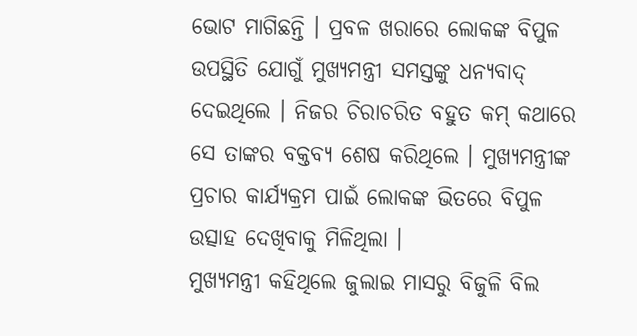ଭୋଟ ମାଗିଛନ୍ତି । ପ୍ରବଳ ଖରାରେ ଲୋକଙ୍କ ବିପୁଳ ଉପସ୍ଥିତି ଯୋଗୁଁ ମୁଖ୍ୟମନ୍ତ୍ରୀ ସମସ୍ତଙ୍କୁ ଧନ୍ୟବାଦ୍ ଦେଇଥିଲେ । ନିଜର ଚିରାଚରିତ ବହୁତ କମ୍ କଥାରେ ସେ ତାଙ୍କର ବକ୍ତବ୍ୟ ଶେଷ କରିଥିଲେ । ମୁଖ୍ୟମନ୍ତ୍ରୀଙ୍କ ପ୍ରଚାର କାର୍ଯ୍ୟକ୍ରମ ପାଇଁ ଲୋକଙ୍କ ଭିତରେ ବିପୁଳ ଉତ୍ସାହ ଦେଖିବାକୁ ମିଳିଥିଲା ।
ମୁଖ୍ୟମନ୍ତ୍ରୀ କହିଥିଲେ ଜୁଲାଇ ମାସରୁ ବିଜୁଳି ବିଲ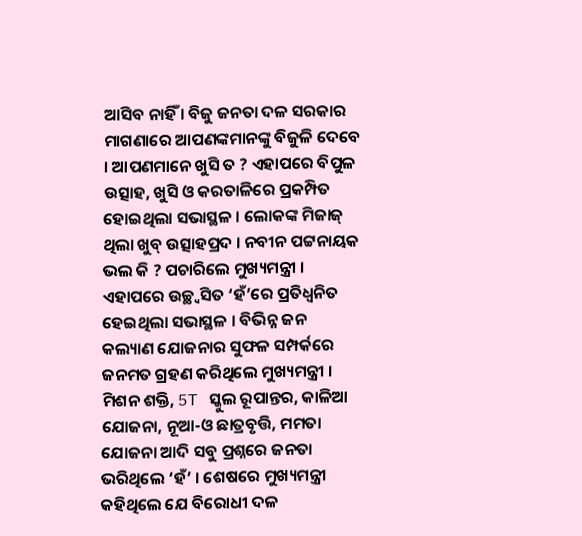ଆସିବ ନାହିଁ । ବିଜୁ ଜନତା ଦଳ ସରକାର ମାଗଣାରେ ଆପଣଙ୍କମାନଙ୍କୁ ବିଜୁଳି ଦେବେ । ଆପଣମାନେ ଖୁସି ତ ? ଏହାପରେ ବିପୁଳ ଉତ୍ସାହ, ଖୁସି ଓ କରତାଳିରେ ପ୍ରକମ୍ପିତ ହୋଇଥିଲା ସଭାସ୍ଥଳ । ଲୋକଙ୍କ ମିଜାଜ୍ ଥିଲା ଖୁବ୍ ଉତ୍ସାହପ୍ରଦ । ନବୀନ ପଟ୍ଟନାୟକ ଭଲ କି ? ପଚାରିଲେ ମୁଖ୍ୟମନ୍ତ୍ରୀ । ଏହାପରେ ଉଚ୍ଛ୍ୱସିତ ‘ହଁ’ରେ ପ୍ରତିଧ୍ୱନିତ ହେଇଥିଲା ସଭାସ୍ଥଳ । ବିଭିନ୍ନ ଜନ କଲ୍ୟାଣ ଯୋଜନାର ସୁଫଳ ସମ୍ପର୍କରେ ଜନମତ ଗ୍ରହଣ କରିଥିଲେ ମୁଖ୍ୟମନ୍ତ୍ରୀ । ମିଶନ ଶକ୍ତି, 5T ସ୍କୁଲ ରୂପାନ୍ତର, କାଳିଆ ଯୋଜନା, ନୂଆ-ଓ ଛାତ୍ରବୃତ୍ତି, ମମତା ଯୋଜନା ଆଦି ସବୁ ପ୍ରଶ୍ନରେ ଜନତା ଭରିଥିଲେ ‘ହଁ’ । ଶେଷରେ ମୁଖ୍ୟମନ୍ତ୍ରୀ କହିଥିଲେ ଯେ ବିରୋଧୀ ଦଳ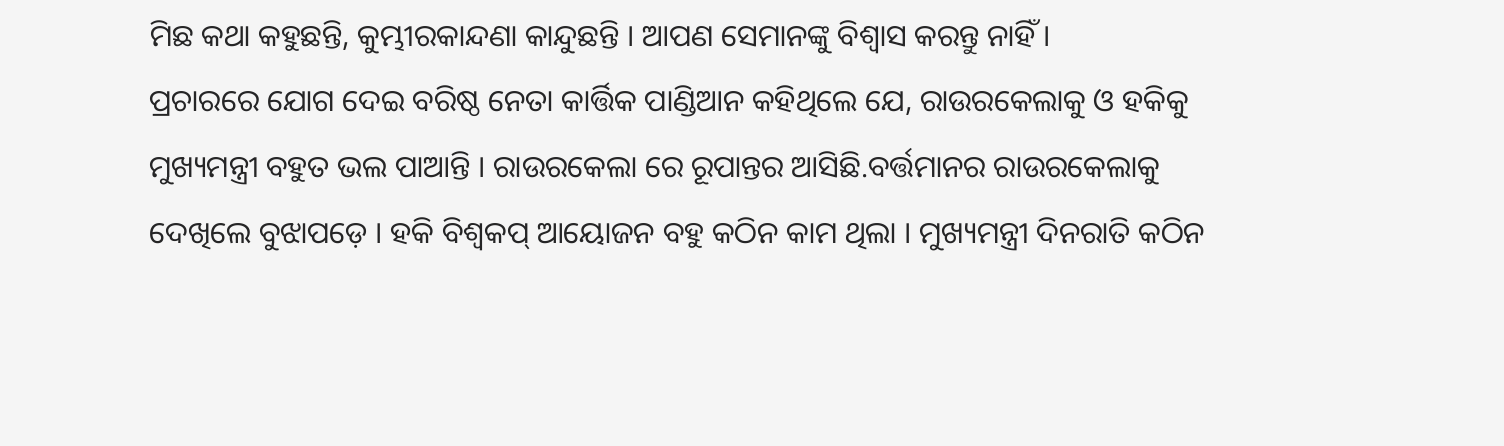ମିଛ କଥା କହୁଛନ୍ତି, କୁମ୍ଭୀରକାନ୍ଦଣା କାନ୍ଦୁଛନ୍ତି । ଆପଣ ସେମାନଙ୍କୁ ବିଶ୍ୱାସ କରନ୍ତୁ ନାହିଁ ।
ପ୍ରଚାରରେ ଯୋଗ ଦେଇ ବରିଷ୍ଠ ନେତା କାର୍ତ୍ତିକ ପାଣ୍ଡିଆନ କହିଥିଲେ ଯେ, ରାଉରକେଲାକୁ ଓ ହକିକୁ ମୁଖ୍ୟମନ୍ତ୍ରୀ ବହୁତ ଭଲ ପାଆନ୍ତି । ରାଉରକେଲା ରେ ରୂପାନ୍ତର ଆସିଛି.ବର୍ତ୍ତମାନର ରାଉରକେଲାକୁ ଦେଖିଲେ ବୁଝାପଡ଼େ । ହକି ବିଶ୍ୱକପ୍ ଆୟୋଜନ ବହୁ କଠିନ କାମ ଥିଲା । ମୁଖ୍ୟମନ୍ତ୍ରୀ ଦିନରାତି କଠିନ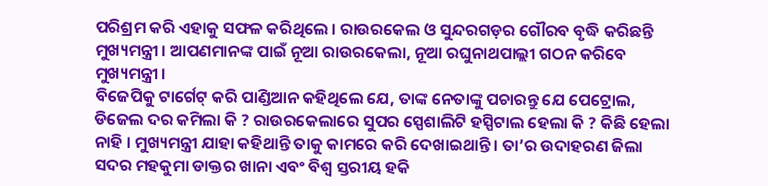ପରିଶ୍ରମ କରି ଏହାକୁ ସଫଳ କରିଥିଲେ । ରାଉରକେଲ ଓ ସୁନ୍ଦରଗଡ଼ର ଗୌରବ ବୃଦ୍ଧି କରିଛନ୍ତି ମୁଖ୍ୟମନ୍ତ୍ରୀ । ଆପଣମାନଙ୍କ ପାଇଁ ନୂଆ ରାଉରକେଲା, ନୂଆ ରଘୁନାଥପାଲ୍ଲୀ ଗଠନ କରିବେ ମୁଖ୍ୟମନ୍ତ୍ରୀ ।
ବିଜେପିକୁ ଟାର୍ଗେଟ୍ କରି ପାଣ୍ଡିଆନ କହିଥିଲେ ଯେ, ତାଙ୍କ ନେତାଙ୍କୁ ପଚାରନ୍ତୁ ଯେ ପେଟ୍ରୋଲ, ଡିଜେଲ ଦର କମିଲା କି ? ରାଉରକେଲାରେ ସୁପର ସ୍ପେଶାଲିଟି ହସ୍ପିଟାଲ ହେଲା କି ? କିଛି ହେଲା ନାହି । ମୁଖ୍ୟମନ୍ତ୍ରୀ ଯାହା କହିଥାନ୍ତି ତାକୁ କାମରେ କରି ଦେଖାଇଥାନ୍ତି । ତା’ର ଉଦାହରଣ ଜିଲା ସଦର ମହକୁମା ଡାକ୍ତର ଖାନା ଏବଂ ବିଶ୍ୱ ସ୍ତରୀୟ ହକି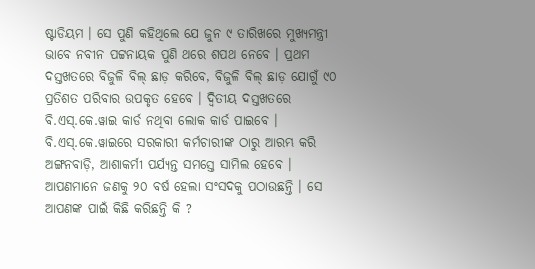ଷ୍ଟାଡିୟମ । ସେ ପୁଣି କହିଥିଲେ ଯେ ଜୁନ ୯ ତାରିଖରେ ମୁଖ୍ୟମନ୍ତ୍ରୀ ଭାବେ ନବୀନ ପଟ୍ଟନାୟକ ପୁଣି ଥରେ ଶପଥ ନେବେ । ପ୍ରଥମ ଦସ୍ତଖତରେ ବିଜୁଳି ବିଲ୍ ଛାଡ଼ କରିବେ, ବିଜୁଳି ବିଲ୍ ଛାଡ଼ ଯୋଗୁଁ ୯୦ ପ୍ରତିଶତ ପରିବାର ଉପକୃତ ହେବେ । ଦ୍ୱିତୀୟ ଦସ୍ତଖତରେ ବି.ଏସ୍.କେ.ୱାଇ କାର୍ଡ ନଥିବା ଲୋକ କାର୍ଡ ପାଇବେ । ବି.ଏସ୍.କେ.ୱାଇରେ ସରକାରୀ କର୍ମଚାରୀଙ୍କ ଠାରୁ ଆରମ୍ଭ କରି ଅଙ୍ଗନବାଡ଼ି, ଆଶାକର୍ମୀ ପର୍ଯ୍ୟନ୍ତ ସମସ୍ତେ ସାମିଲ ହେବେ ।
ଆପଣମାନେ ଜଣକୁ ୨୦ ବର୍ଷ ହେଲା ସଂସଦକୁ ପଠାଉଛନ୍ତି । ସେ ଆପଣଙ୍କ ପାଇଁ କିଛି କରିଛନ୍ତି କି ?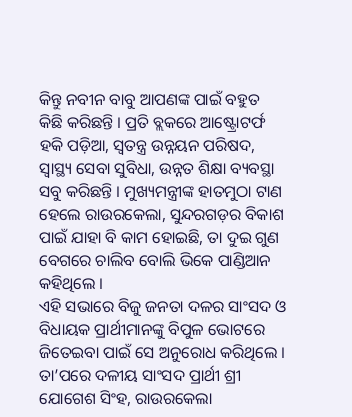କିନ୍ତୁ ନବୀନ ବାବୁ ଆପଣଙ୍କ ପାଇଁ ବହୁତ କିଛି କରିଛନ୍ତି । ପ୍ରତି ବ୍ଲକରେ ଆଷ୍ଟ୍ରୋଟର୍ଫ ହକି ପଡ଼ିଆ, ସ୍ୱତନ୍ତ୍ର ଉନ୍ନୟନ ପରିଷଦ, ସ୍ୱାସ୍ଥ୍ୟ ସେବା ସୁବିଧା, ଉନ୍ନତ ଶିକ୍ଷା ବ୍ୟବସ୍ଥା ସବୁ କରିଛନ୍ତି । ମୁଖ୍ୟମନ୍ତ୍ରୀଙ୍କ ହାତମୁଠା ଟାଣ ହେଲେ ରାଉରକେଲା, ସୁନ୍ଦରଗଡ଼ର ବିକାଶ ପାଇଁ ଯାହା ବି କାମ ହୋଇଛି, ତା ଦୁଇ ଗୁଣ ବେଗରେ ଚାଲିବ ବୋଲି ଭିକେ ପାଣ୍ଡିଆନ କହିଥିଲେ ।
ଏହି ସଭାରେ ବିଜୁ ଜନତା ଦଳର ସାଂସଦ ଓ ବିଧାୟକ ପ୍ରାର୍ଥୀମାନଙ୍କୁ ବିପୁଳ ଭୋଟରେ ଜିତେଇବା ପାଇଁ ସେ ଅନୁରୋଧ କରିଥିଲେ । ତା’ପରେ ଦଳୀୟ ସାଂସଦ ପ୍ରାର୍ଥୀ ଶ୍ରୀ ଯୋଗେଶ ସିଂହ, ରାଉରକେଲା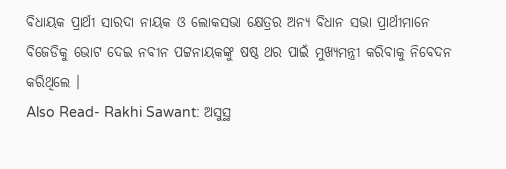ବିଧାୟକ ପ୍ରାର୍ଥୀ ସାରଦା ନାୟକ ଓ ଲୋକସଭା କ୍ଷେତ୍ରର ଅନ୍ୟ ବିଧାନ ସଭା ପ୍ରାର୍ଥୀମାନେ ବିଜେଡିକୁ ଭୋଟ ଦେଇ ନବୀନ ପଟ୍ଟନାୟକଙ୍କୁ ଷଷ୍ଠ ଥର ପାଇଁ ମୁଖ୍ୟମନ୍ତ୍ରୀ କରିବାକୁ ନିବେଦନ କରିଥିଲେ ।
Also Read- Rakhi Sawant: ଅସୁସ୍ଥ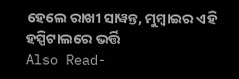ହେଲେ ରାଖୀ ସାୱନ୍ତ, ମୁମ୍ୱାଇର ଏହି ହସ୍ପିଟାଲରେ ଭର୍ତ୍ତି
Also Read-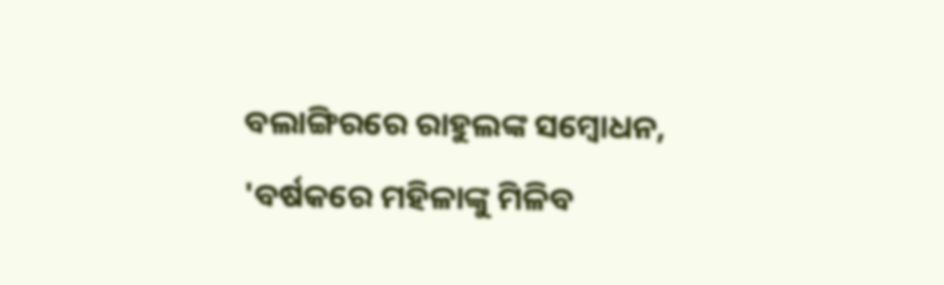ବଲାଙ୍ଗିରରେ ରାହୁଲଙ୍କ ସମ୍ୱୋଧନ, 'ବର୍ଷକରେ ମହିଳାଙ୍କୁ ମିଳିବ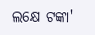ଲକ୍ଷେ ଟଙ୍କା'